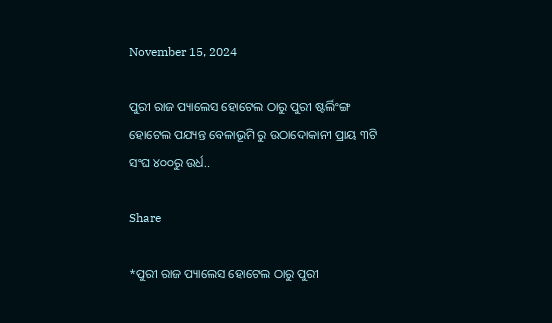November 15, 2024

ପୁରୀ ରାଜ ପ୍ୟାଲେସ ହୋଟେଲ ଠାରୁ ପୁରୀ ଷ୍ଟର୍ଲିଂଙ୍ଗ ହୋଟେଲ ପଯ୍ୟନ୍ତ ବେଳାଭୂମି ରୁ ଉଠାଦୋକାନୀ ପ୍ରାୟ ୩ଟି ସଂଘ ୪୦୦ରୁ ଉର୍ଧ..

Share

*ପୁରୀ ରାଜ ପ୍ୟାଲେସ ହୋଟେଲ ଠାରୁ ପୁରୀ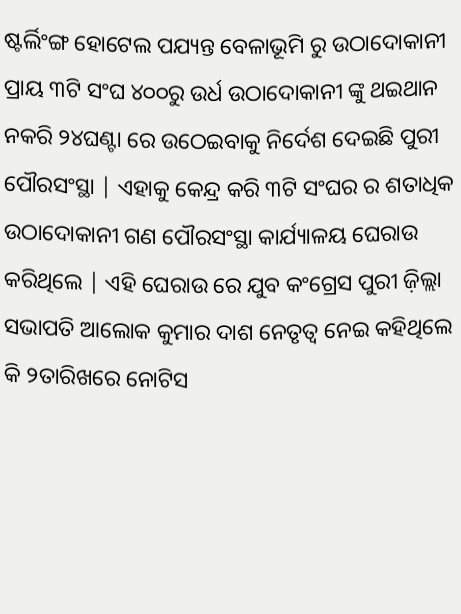ଷ୍ଟର୍ଲିଂଙ୍ଗ ହୋଟେଲ ପଯ୍ୟନ୍ତ ବେଳାଭୂମି ରୁ ଉଠାଦୋକାନୀ ପ୍ରାୟ ୩ଟି ସଂଘ ୪୦୦ରୁ ଉର୍ଧ ଉଠାଦୋକାନୀ ଙ୍କୁ ଥଇଥାନ ନକରି ୨୪ଘଣ୍ଟା ରେ ଉଠେଇବାକୁ ନିର୍ଦେଶ ଦେଇଛି ପୁରୀ ପୌରସଂସ୍ଥା | ଏହାକୁ କେନ୍ଦ୍ର କରି ୩ଟି ସଂଘର ର ଶତାଧିକ ଉଠାଦୋକାନୀ ଗଣ ପୌରସଂସ୍ଥା କାର୍ଯ୍ୟାଳୟ ଘେରାଉ କରିଥିଲେ | ଏହି ଘେରାଉ ରେ ଯୁବ କଂଗ୍ରେସ ପୁରୀ ଜ଼ିଲ୍ଲା ସଭାପତି ଆଲୋକ କୁମାର ଦାଶ ନେତୃତ୍ୱ ନେଇ କହିଥିଲେ କି ୨ତାରିଖରେ ନୋଟିସ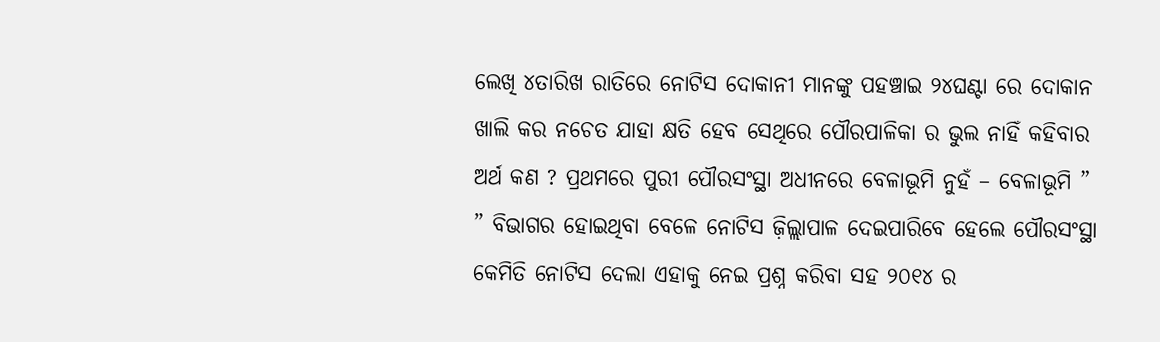ଲେଖି ୪ତାରିଖ ରାତିରେ ନୋଟିସ ଦୋକାନୀ ମାନଙ୍କୁ ପହଞ୍ଚାଇ ୨୪ଘଣ୍ଟା ରେ ଦୋକାନ ଖାଲି କର ନଚେତ ଯାହା କ୍ଷତି ହେବ ସେଥିରେ ପୌରପାଳିକା ର ଭୁଲ ନାହିଁ କହିବାର ଅର୍ଥ କଣ ? ପ୍ରଥମରେ ପୁରୀ ପୌରସଂସ୍ଥା ଅଧୀନରେ ବେଳାଭୂମି ନୁହଁ – ବେଳାଭୂମି ” ” ବିଭାଗର ହୋଇଥିବା ବେଳେ ନୋଟିସ ଜ଼ିଲ୍ଲାପାଳ ଦେଇପାରିବେ ହେଲେ ପୌରସଂସ୍ଥା କେମିତି ନୋଟିସ ଦେଲା ଏହାକୁ ନେଇ ପ୍ରଶ୍ନ କରିବା ସହ ୨୦୧୪ ର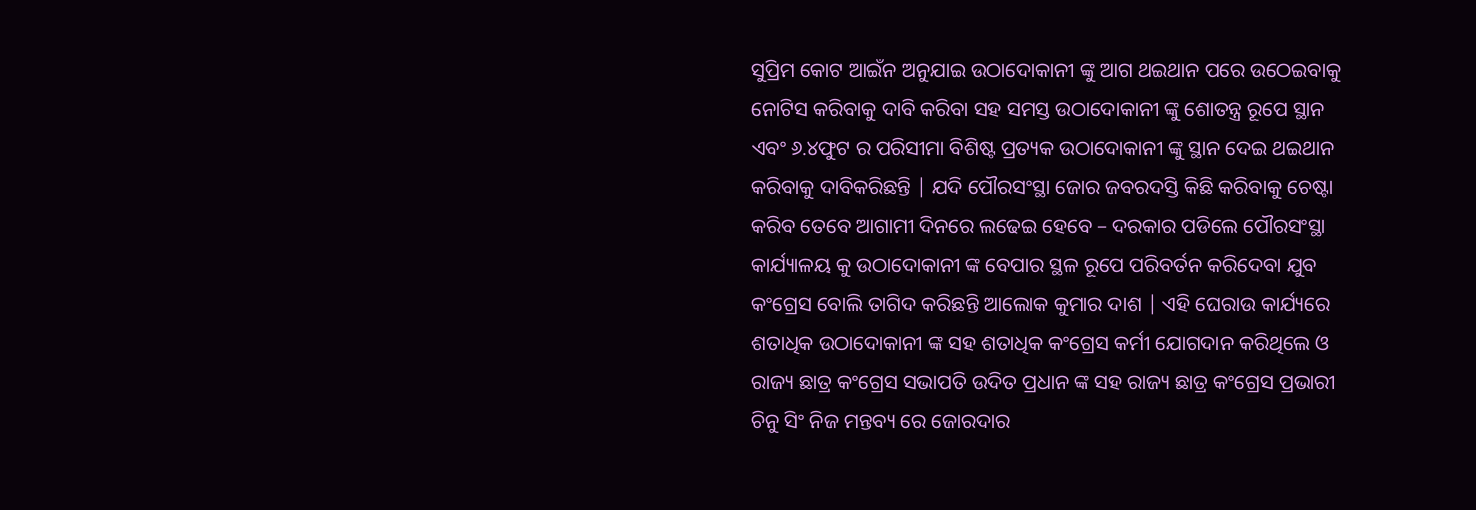ସୁପ୍ରିମ କୋଟ ଆଇଁନ ଅନୁଯାଇ ଉଠାଦୋକାନୀ ଙ୍କୁ ଆଗ ଥଇଥାନ ପରେ ଉଠେଇବାକୁ ନୋଟିସ କରିବାକୁ ଦାବି କରିବା ସହ ସମସ୍ତ ଉଠାଦୋକାନୀ ଙ୍କୁ ଶୋତନ୍ତ୍ର ରୂପେ ସ୍ଥାନ ଏବଂ ୬.୪ଫୁଟ ର ପରିସୀମା ବିଶିଷ୍ଟ ପ୍ରତ୍ୟକ ଉଠାଦୋକାନୀ ଙ୍କୁ ସ୍ଥାନ ଦେଇ ଥଇଥାନ କରିବାକୁ ଦାବିକରିଛନ୍ତି | ଯଦି ପୌରସଂସ୍ଥା ଜୋର ଜବରଦସ୍ତି କିଛି କରିବାକୁ ଚେଷ୍ଟା କରିବ ତେବେ ଆଗାମୀ ଦିନରେ ଲଢେଇ ହେବେ – ଦରକାର ପଡିଲେ ପୌରସଂସ୍ଥା କାର୍ଯ୍ୟାଳୟ କୁ ଉଠାଦୋକାନୀ ଙ୍କ ବେପାର ସ୍ଥଳ ରୂପେ ପରିବର୍ତନ କରିଦେବା ଯୁବ କଂଗ୍ରେସ ବୋଲି ତାଗିଦ କରିଛନ୍ତି ଆଲୋକ କୁମାର ଦାଶ | ଏହି ଘେରାଉ କାର୍ଯ୍ୟରେ ଶତାଧିକ ଉଠାଦୋକାନୀ ଙ୍କ ସହ ଶତାଧିକ କଂଗ୍ରେସ କର୍ମୀ ଯୋଗଦାନ କରିଥିଲେ ଓ ରାଜ୍ୟ ଛାତ୍ର କଂଗ୍ରେସ ସଭାପତି ଉଦିତ ପ୍ରଧାନ ଙ୍କ ସହ ରାଜ୍ୟ ଛାତ୍ର କଂଗ୍ରେସ ପ୍ରଭାରୀ ଚିନୁ ସିଂ ନିଜ ମନ୍ତବ୍ୟ ରେ ଜୋରଦାର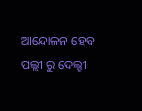ଆନ୍ଦୋଳନ ହେବ ପଲ୍ଲୀ ରୁ ଦେଲ୍ହୀ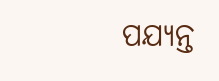ପଯ୍ୟନ୍ତ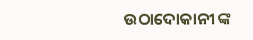ଉଠାଦୋକାନୀ ଙ୍କ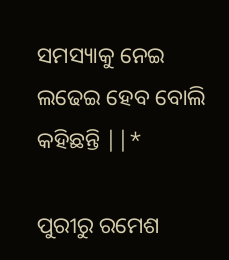ସମସ୍ୟାକୁ ନେଇ ଲଢେଇ ହେବ ବୋଲି କହିଛନ୍ତି ||*

ପୁରୀରୁ ରମେଶ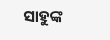ସାହୁଙ୍କ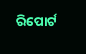ରିପୋର୍ଟ